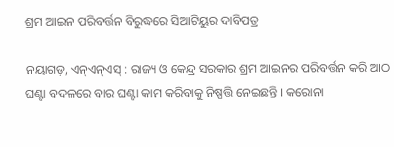ଶ୍ରମ ଆଇନ ପରିବର୍ତ୍ତନ ବିରୁଦ୍ଧରେ ସିଆଟିୟୁର ଦାବିପତ୍ର

ନୟାଗଡ଼, ଏନ୍ଏନ୍ଏସ୍ : ରାଜ୍ୟ ଓ କେନ୍ଦ୍ର ସରକାର ଶ୍ରମ ଆଇନର ପରିବର୍ତ୍ତନ କରି ଆଠ ଘଣ୍ଟା ବଦଳରେ ବାର ଘଣ୍ଟା କାମ କରିବାକୁ ନିଷ୍ପତ୍ତି ନେଇଛନ୍ତି । କରୋନା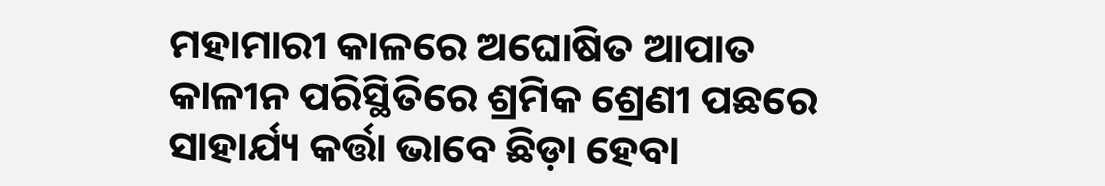ମହାମାରୀ କାଳରେ ଅଘୋଷିତ ଆପାତ କାଳୀନ ପରିସ୍ଥିତିରେ ଶ୍ରମିକ ଶ୍ରେଣୀ ପଛରେ ସାହାର୍ଯ୍ୟ କର୍ତ୍ତା ଭାବେ ଛିଡ଼ା ହେବା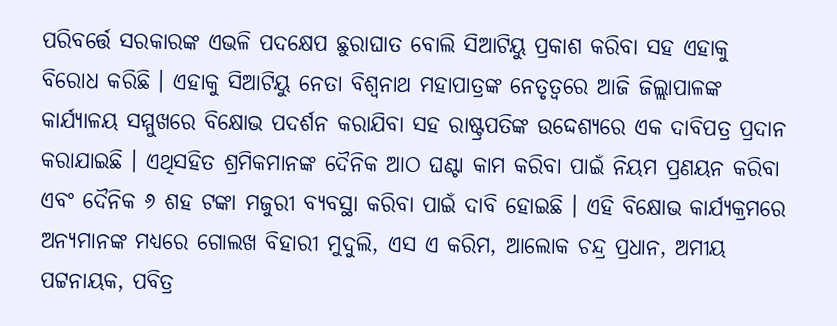ପରିବର୍ତ୍ତେ ସରକାରଙ୍କ ଏଭଳି ପଦକ୍ଷେପ ଛୁରାଘାତ ବୋଲି ସିଆଟିୟୁ ପ୍ରକାଶ କରିବା ସହ ଏହାକୁ ବିରୋଧ କରିଛି । ଏହାକୁ ସିଆଟିୟୁ ନେତା ବିଶ୍ୱନାଥ ମହାପାତ୍ରଙ୍କ ନେତୃତ୍ୱରେ ଆଜି ଜିଲ୍ଲାପାଳଙ୍କ କାର୍ଯ୍ୟାଳୟ ସମ୍ମୁଖରେ ବିକ୍ଷୋଭ ପଦର୍ଶନ କରାଯିବା ସହ ରାଷ୍ଟ୍ରପତିଙ୍କ ଉଦ୍ଦେଶ୍ୟରେ ଏକ ଦାବିପତ୍ର ପ୍ରଦାନ କରାଯାଇଛି । ଏଥିସହିତ ଶ୍ରମିକମାନଙ୍କ ଦୈନିକ ଆଠ ଘଣ୍ଟା କାମ କରିବା ପାଇଁ ନିୟମ ପ୍ରଣୟନ କରିବା ଏବଂ ଦୈନିକ ୬ ଶହ ଟଙ୍କା ମଜୁରୀ ବ୍ୟବସ୍ଥା କରିବା ପାଇଁ ଦାବି ହୋଇଛି । ଏହି ବିକ୍ଷୋଭ କାର୍ଯ୍ୟକ୍ରମରେ ଅନ୍ୟମାନଙ୍କ ମଧ୍ୟରେ ଗୋଲଖ ବିହାରୀ ମୁଦୁଲି, ଏସ ଏ କରିମ, ଆଲୋକ ଚନ୍ଦ୍ର ପ୍ରଧାନ, ଅମୀୟ ପଟ୍ଟନାୟକ, ପବିତ୍ର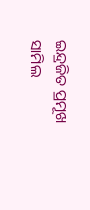ଇନ୍ଦ୍ରଜିତ ପ୍ରମୂଖ ସାମିଲ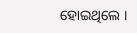ହୋଇଥିଲେ ।